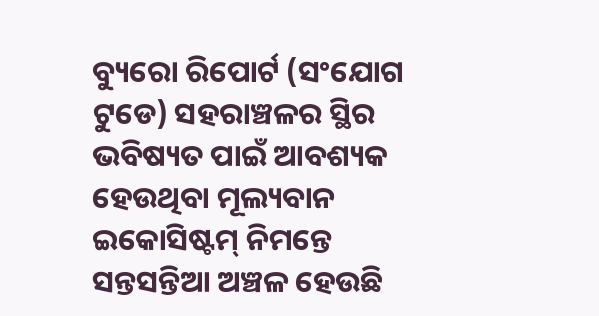ବ୍ୟୁରୋ ରିପୋର୍ଟ (ସଂଯୋଗ ଟୁଡେ) ସହରାଞ୍ଚଳର ସ୍ଥିର ଭବିଷ୍ୟତ ପାଇଁ ଆବଶ୍ୟକ ହେଉଥିବା ମୂଲ୍ୟବାନ ଇକୋସିଷ୍ଟମ୍ ନିମନ୍ତେ ସନ୍ତସନ୍ତିଆ ଅଞ୍ଚଳ ହେଉଛି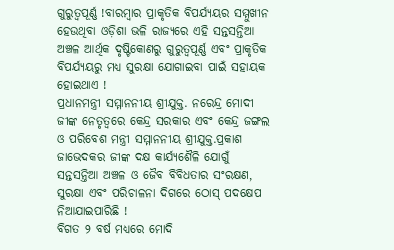ଗୁରୁତ୍ୱପୂର୍ଣ୍ଣ !ବାରମ୍ବାର ପ୍ରାକୃତିକ ବିପର୍ଯ୍ୟୟର ସମ୍ମୁଖୀନ ହେଉଥିବା ଓଡ଼ିଶା ଭଳି ରାଜ୍ୟରେ ଏହି ସନ୍ତସନ୍ତିଆ ଅଞ୍ଚଳ ଆର୍ଥିକ ଦୃଷ୍ଟିକୋଣରୁ ଗୁରୁତ୍ୱପୂର୍ଣ୍ଣ ଏବଂ ପ୍ରାକୃତିକ ବିପର୍ଯ୍ୟୟରୁ ମଧ୍ୟ ସୁରକ୍ଷା ଯୋଗାଇବା ପାଇଁ ସହାୟକ ହୋଇଥାଏ !
ପ୍ରଧାନମନ୍ତ୍ରୀ ସମ୍ମାନନୀୟ ଶ୍ରୀଯୁକ୍ତ. ନରେନ୍ଦ୍ର ମୋଦୀ ଜୀଙ୍କ ନେତୃତ୍ୱରେ କେନ୍ଦ୍ର ସରକାର ଏବଂ କେନ୍ଦ୍ର ଜଙ୍ଗଲ ଓ ପରିବେଶ ମନ୍ତ୍ରୀ ସମ୍ମାନନୀୟ ଶ୍ରୀଯୁକ୍ତ.ପ୍ରକାଶ ଜାଭେଦକର ଜୀଙ୍କ ଦକ୍ଷ କାର୍ଯ୍ୟଶୈଳି ଯୋଗୁଁ ସନ୍ତସନ୍ତିଆ ଅଞ୍ଚଳ ଓ ଜୈବ ବିବିଧତାର ସଂରକ୍ଷଣ, ସୁରକ୍ଷା ଏବଂ ପରିଚାଳନା ଦିଗରେ ଠୋସ୍ ପଦକ୍ଷେପ ନିଆଯାଇପାରିଛି !
ବିଗତ ୨ ବର୍ଷ ମଧ୍ୟରେ ମୋଦି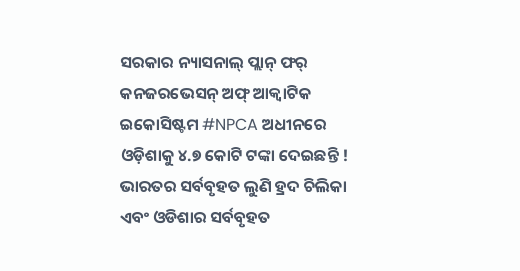ସରକାର ନ୍ୟାସନାଲ୍ ପ୍ଲାନ୍ ଫର୍ କନଜରଭେସନ୍ ଅଫ୍ ଆକ୍ୱାଟିକ ଇକୋସିଷ୍ଟମ #NPCA ଅଧୀନରେ ଓଡ଼ିଶାକୁ ୪.୭ କୋଟି ଟଙ୍କା ଦେଇଛନ୍ତି ! ଭାରତର ସର୍ବବୃହତ ଲୁଣି ହ୍ରଦ ଚିଲିକା ଏବଂ ଓଡିଶାର ସର୍ବବୃହତ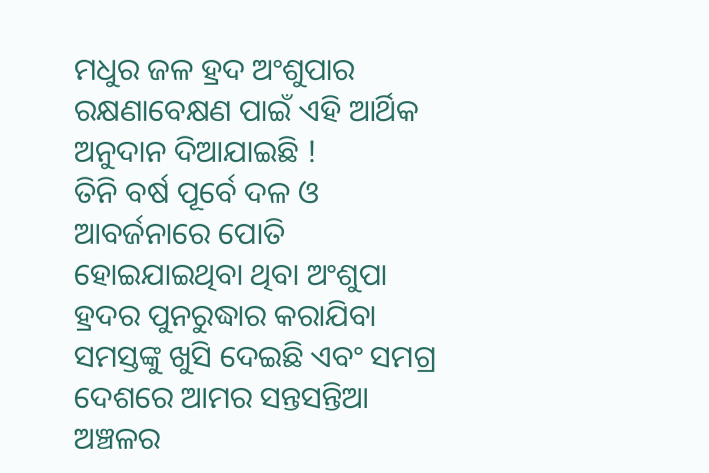ମଧୁର ଜଳ ହ୍ରଦ ଅଂଶୁପାର ରକ୍ଷଣାବେକ୍ଷଣ ପାଇଁ ଏହି ଆର୍ଥିକ ଅନୁଦାନ ଦିଆଯାଇଛି !
ତିନି ବର୍ଷ ପୂର୍ବେ ଦଳ ଓ ଆବର୍ଜନାରେ ପୋତି ହୋଇଯାଇଥିବା ଥିବା ଅଂଶୁପା ହ୍ରଦର ପୁନରୁଦ୍ଧାର କରାଯିବା ସମସ୍ତଙ୍କୁ ଖୁସି ଦେଇଛି ଏବଂ ସମଗ୍ର ଦେଶରେ ଆମର ସନ୍ତସନ୍ତିଆ ଅଞ୍ଚଳର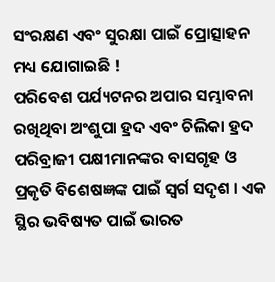ସଂରକ୍ଷଣ ଏବଂ ସୁରକ୍ଷା ପାଇଁ ପ୍ରୋତ୍ସାହନ ମଧ୍ୟ ଯୋଗାଇଛି !
ପରିବେଶ ପର୍ଯ୍ୟଟନର ଅପାର ସମ୍ଭାବନା ରଖିଥିବା ଅଂଶୁପା ହ୍ରଦ ଏବଂ ଚିଲିକା ହ୍ରଦ ପରିବ୍ରାଜୀ ପକ୍ଷୀମାନଙ୍କର ବାସଗୃହ ଓ ପ୍ରକୃତି ବିଶେଷଜ୍ଞଙ୍କ ପାଇଁ ସ୍ୱର୍ଗ ସଦୃଶ । ଏକ ସ୍ଥିର ଭବିଷ୍ୟତ ପାଇଁ ଭାରତ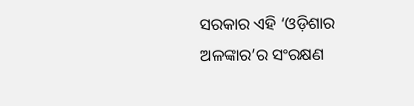ସରକାର ଏହି ‘ଓଡ଼ିଶାର ଅଳଙ୍କାର’ର ସଂରକ୍ଷଣ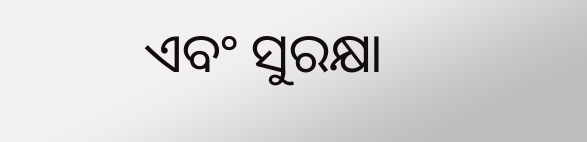ଏବଂ ସୁରକ୍ଷା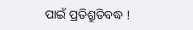ପାଇଁ ପ୍ରତିଶ୍ରୁତିବଦ୍ଧ !